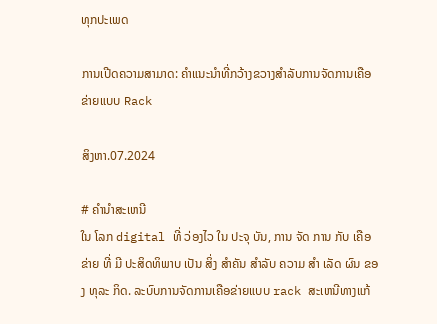ທຸກປະເພດ

ການເປີດຄວາມສາມາດ: ຄໍາແນະນໍາທີ່ກວ້າງຂວາງສໍາລັບການຈັດການເຄືອຂ່າຍແບບ Rack

ສິງຫາ.07.2024

# ຄໍານໍາສະເຫນີ
ໃນ ໂລກ digital ທີ່ ວ່ອງໄວ ໃນ ປະຈຸ ບັນ, ການ ຈັດ ການ ກັບ ເຄືອ ຂ່າຍ ທີ່ ມີ ປະສິດທິພາບ ເປັນ ສິ່ງ ສໍາຄັນ ສໍາລັບ ຄວາມ ສໍາ ເລັດ ຜົນ ຂອງ ທຸລະ ກິດ. ລະບົບການຈັດການເຄືອຂ່າຍແບບ rack ສະເຫນີທາງແກ້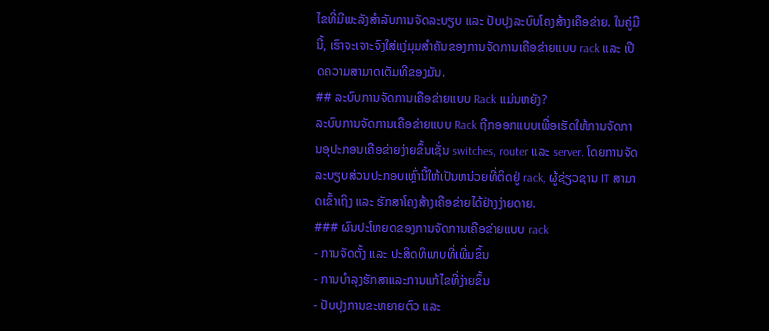ໄຂທີ່ມີພະລັງສໍາລັບການຈັດລະບຽບ ແລະ ປັບປຸງລະບົບໂຄງສ້າງເຄືອຂ່າຍ. ໃນຄູ່ມືນີ້, ເຮົາຈະເຈາະຈົງໃສ່ແງ່ມຸມສໍາຄັນຂອງການຈັດການເຄືອຂ່າຍແບບ rack ແລະ ເປີດຄວາມສາມາດເຕັມທີຂອງມັນ.
## ລະບົບການຈັດການເຄືອຂ່າຍແບບ Rack ແມ່ນຫຍັງ?
ລະບົບການຈັດການເຄືອຂ່າຍແບບ Rack ຖືກອອກແບບເພື່ອເຮັດໃຫ້ການຈັດການອຸປະກອນເຄືອຂ່າຍງ່າຍຂຶ້ນເຊັ່ນ switches, router ແລະ server. ໂດຍການຈັດລະບຽບສ່ວນປະກອບເຫຼົ່ານີ້ໃຫ້ເປັນຫນ່ວຍທີ່ຕິດຢູ່ rack, ຜູ້ຊ່ຽວຊານ IT ສາມາດເຂົ້າເຖິງ ແລະ ຮັກສາໂຄງສ້າງເຄືອຂ່າຍໄດ້ຢ່າງງ່າຍດາຍ.
### ຜົນປະໂຫຍດຂອງການຈັດການເຄືອຂ່າຍແບບ rack
- ການຈັດຕັ້ງ ແລະ ປະສິດທິພາບທີ່ເພີ່ມຂຶ້ນ
- ການບໍາລຸງຮັກສາແລະການແກ້ໄຂທີ່ງ່າຍຂຶ້ນ
- ປັບປຸງການຂະຫຍາຍຕົວ ແລະ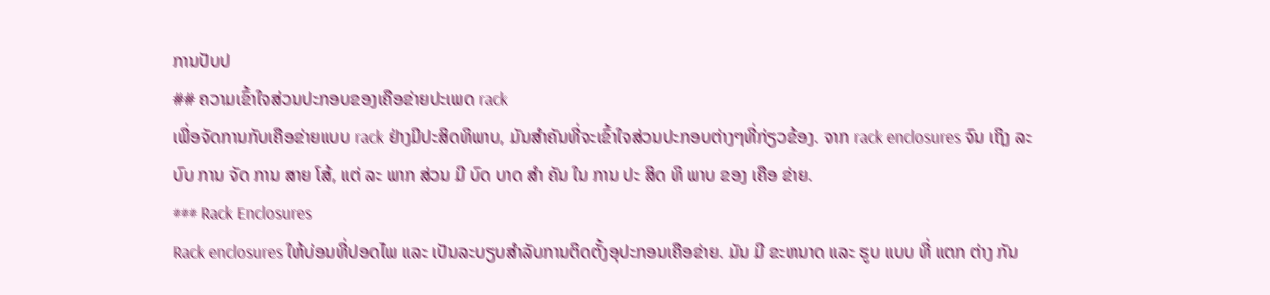ການປັບປ
## ຄວາມເຂົ້າໃຈສ່ວນປະກອບຂອງເຄືອຂ່າຍປະເພດ rack
ເພື່ອຈັດການກັບເຄືອຂ່າຍແບບ rack ຢ່າງມີປະສິດທິພາບ, ມັນສໍາຄັນທີ່ຈະເຂົ້າໃຈສ່ວນປະກອບຕ່າງໆທີ່ກ່ຽວຂ້ອງ. ຈາກ rack enclosures ຈົນ ເຖິງ ລະບົບ ການ ຈັດ ການ ສາຍ ໂສ້, ແຕ່ ລະ ພາກ ສ່ວນ ມີ ບົດ ບາດ ສໍາ ຄັນ ໃນ ການ ປະ ສິດ ທິ ພາບ ຂອງ ເຄືອ ຂ່າຍ.
### Rack Enclosures
Rack enclosures ໃຫ້ບ່ອນທີ່ປອດໄພ ແລະ ເປັນລະບຽບສໍາລັບການຕິດຕັ້ງອຸປະກອນເຄືອຂ່າຍ. ມັນ ມີ ຂະຫນາດ ແລະ ຮູບ ແບບ ທີ່ ແຕກ ຕ່າງ ກັນ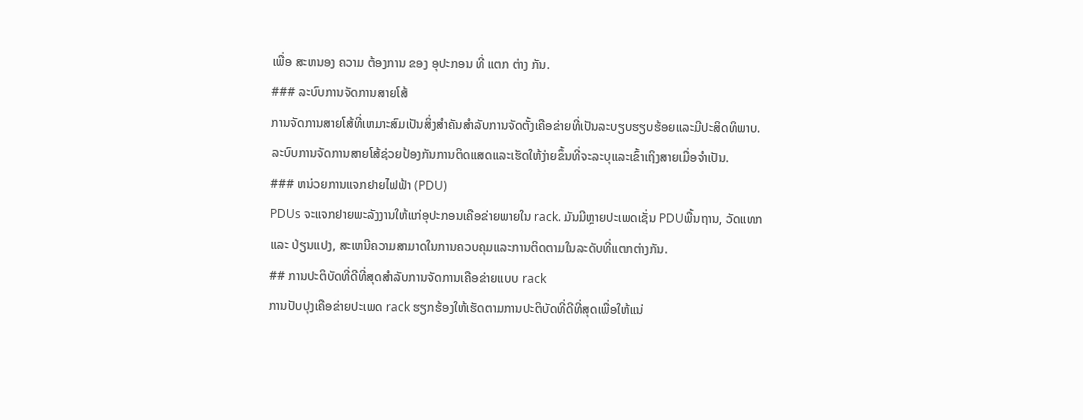ເພື່ອ ສະຫນອງ ຄວາມ ຕ້ອງການ ຂອງ ອຸປະກອນ ທີ່ ແຕກ ຕ່າງ ກັນ.
### ລະບົບການຈັດການສາຍໂສ້
ການຈັດການສາຍໂສ້ທີ່ເຫມາະສົມເປັນສິ່ງສໍາຄັນສໍາລັບການຈັດຕັ້ງເຄືອຂ່າຍທີ່ເປັນລະບຽບຮຽບຮ້ອຍແລະມີປະສິດທິພາບ. ລະບົບການຈັດການສາຍໂສ້ຊ່ວຍປ້ອງກັນການຕິດແສດແລະເຮັດໃຫ້ງ່າຍຂຶ້ນທີ່ຈະລະບຸແລະເຂົ້າເຖິງສາຍເມື່ອຈໍາເປັນ.
### ຫນ່ວຍການແຈກຢາຍໄຟຟ້າ (PDU)
PDUs ຈະແຈກຢາຍພະລັງງານໃຫ້ແກ່ອຸປະກອນເຄືອຂ່າຍພາຍໃນ rack. ມັນມີຫຼາຍປະເພດເຊັ່ນ PDUພື້ນຖານ, ວັດແທກ ແລະ ປ່ຽນແປງ, ສະເຫນີຄວາມສາມາດໃນການຄວບຄຸມແລະການຕິດຕາມໃນລະດັບທີ່ແຕກຕ່າງກັນ.
## ການປະຕິບັດທີ່ດີທີ່ສຸດສໍາລັບການຈັດການເຄືອຂ່າຍແບບ rack
ການປັບປຸງເຄືອຂ່າຍປະເພດ rack ຮຽກຮ້ອງໃຫ້ເຮັດຕາມການປະຕິບັດທີ່ດີທີ່ສຸດເພື່ອໃຫ້ແນ່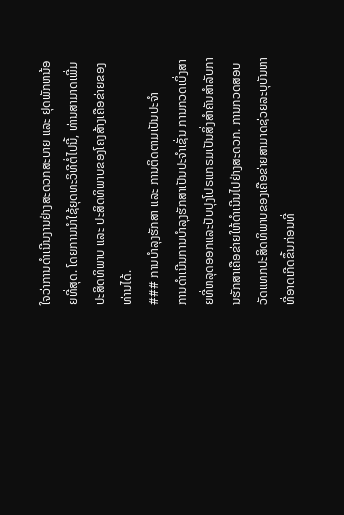ໃຈວ່າການດໍາເນີນງານຢ່າງສະດວກສະບາຍ ແລະ ຢຸດພັກຫນ້ອຍທີ່ສຸດ. ໂດຍການນໍາໃຊ້ຍຸດທະວິທີຕໍ່ໄປນີ້, ທ່ານສາມາດເພີ່ມປະສິດທິພາບ ແລະ ປະສິດທິພາບຂອງໂຄງສ້າງເຄືອຂ່າຍຂອງທ່ານໄດ້.
### ການບໍາລຸງຮັກສາ ແລະ ການຕິດຕາມເປັນປະຈໍາ
ການດໍາເນີນການບໍາລຸງຮັກສາເປັນປະຈໍາເຊັ່ນ ການກວດເບິ່ງສາຍທີ່ຫລຸດອອກແລະປັບປຸງໂປຣແກຣມເປັນສິ່ງສໍາຄັນສໍາລັບການຮັກສາເຄືອຂ່າຍໃຫ້ດໍາເນີນໄປຢ່າງສະດວກ. ການກວດສອບວັດແທກປະສິດທິພາບຂອງເຄືອຂ່າຍສາມາດຊ່ວຍລະບຸບັນຫາທີ່ອາດເກີດຂຶ້ນກ່ອນທີ່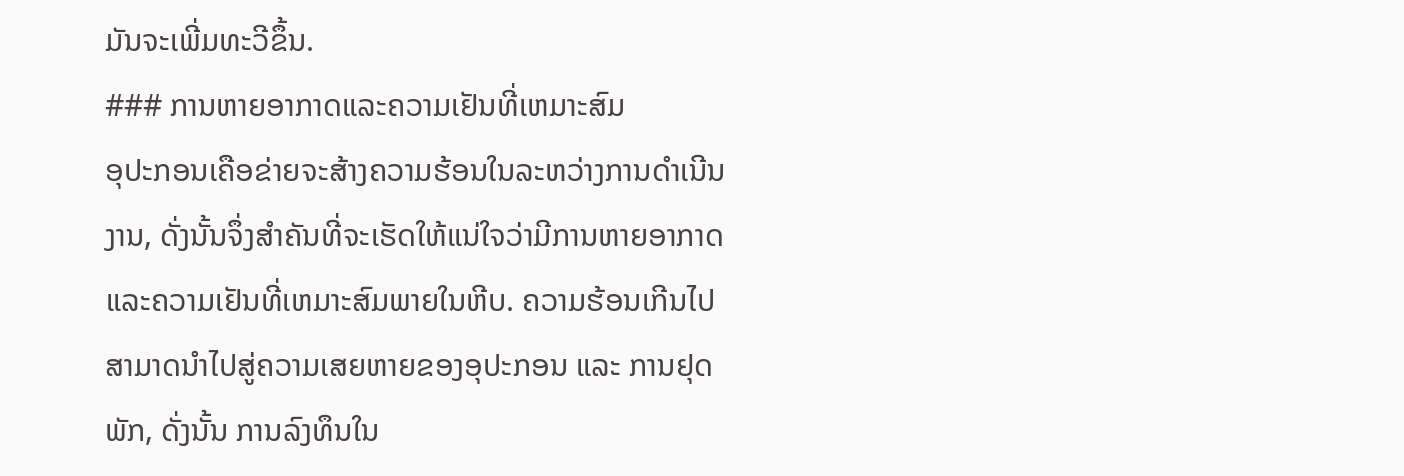ມັນຈະເພີ່ມທະວີຂຶ້ນ.
### ການຫາຍອາກາດແລະຄວາມເຢັນທີ່ເຫມາະສົມ
ອຸປະກອນເຄືອຂ່າຍຈະສ້າງຄວາມຮ້ອນໃນລະຫວ່າງການດໍາເນີນງານ, ດັ່ງນັ້ນຈຶ່ງສໍາຄັນທີ່ຈະເຮັດໃຫ້ແນ່ໃຈວ່າມີການຫາຍອາກາດແລະຄວາມເຢັນທີ່ເຫມາະສົມພາຍໃນຫີບ. ຄວາມຮ້ອນເກີນໄປສາມາດນໍາໄປສູ່ຄວາມເສຍຫາຍຂອງອຸປະກອນ ແລະ ການຢຸດພັກ, ດັ່ງນັ້ນ ການລົງທຶນໃນ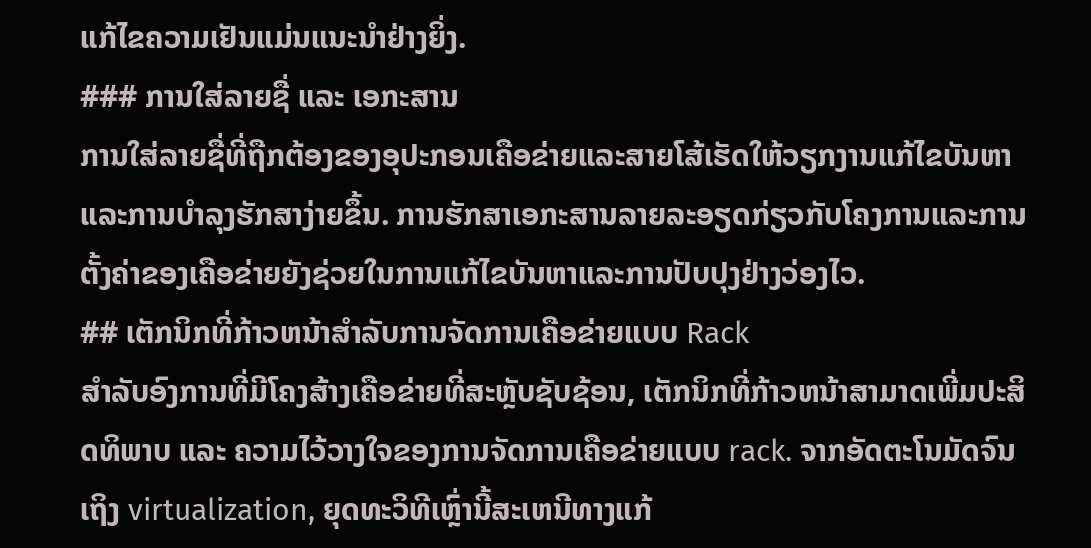ແກ້ໄຂຄວາມເຢັນແມ່ນແນະນໍາຢ່າງຍິ່ງ.
### ການໃສ່ລາຍຊື່ ແລະ ເອກະສານ
ການໃສ່ລາຍຊື່ທີ່ຖືກຕ້ອງຂອງອຸປະກອນເຄືອຂ່າຍແລະສາຍໂສ້ເຮັດໃຫ້ວຽກງານແກ້ໄຂບັນຫາແລະການບໍາລຸງຮັກສາງ່າຍຂຶ້ນ. ການຮັກສາເອກະສານລາຍລະອຽດກ່ຽວກັບໂຄງການແລະການຕັ້ງຄ່າຂອງເຄືອຂ່າຍຍັງຊ່ວຍໃນການແກ້ໄຂບັນຫາແລະການປັບປຸງຢ່າງວ່ອງໄວ.
## ເຕັກນິກທີ່ກ້າວຫນ້າສໍາລັບການຈັດການເຄືອຂ່າຍແບບ Rack
ສໍາລັບອົງການທີ່ມີໂຄງສ້າງເຄືອຂ່າຍທີ່ສະຫຼັບຊັບຊ້ອນ, ເຕັກນິກທີ່ກ້າວຫນ້າສາມາດເພີ່ມປະສິດທິພາບ ແລະ ຄວາມໄວ້ວາງໃຈຂອງການຈັດການເຄືອຂ່າຍແບບ rack. ຈາກອັດຕະໂນມັດຈົນເຖິງ virtualization, ຍຸດທະວິທີເຫຼົ່ານີ້ສະເຫນີທາງແກ້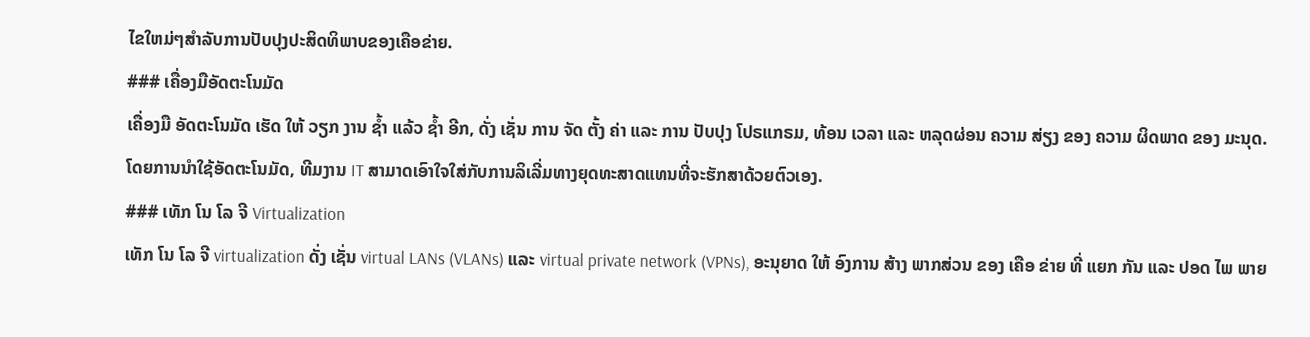ໄຂໃຫມ່ໆສໍາລັບການປັບປຸງປະສິດທິພາບຂອງເຄືອຂ່າຍ.
### ເຄື່ອງມືອັດຕະໂນມັດ
ເຄື່ອງມື ອັດຕະໂນມັດ ເຮັດ ໃຫ້ ວຽກ ງານ ຊ້ຳ ແລ້ວ ຊ້ຳ ອີກ, ດັ່ງ ເຊັ່ນ ການ ຈັດ ຕັ້ງ ຄ່າ ແລະ ການ ປັບປຸງ ໂປຣແກຣມ, ທ້ອນ ເວລາ ແລະ ຫລຸດຜ່ອນ ຄວາມ ສ່ຽງ ຂອງ ຄວາມ ຜິດພາດ ຂອງ ມະນຸດ. ໂດຍການນໍາໃຊ້ອັດຕະໂນມັດ, ທີມງານ IT ສາມາດເອົາໃຈໃສ່ກັບການລິເລີ່ມທາງຍຸດທະສາດແທນທີ່ຈະຮັກສາດ້ວຍຕົວເອງ.
### ເທັກ ໂນ ໂລ ຈີ Virtualization
ເທັກ ໂນ ໂລ ຈີ virtualization ດັ່ງ ເຊັ່ນ virtual LANs (VLANs) ແລະ virtual private network (VPNs), ອະນຸຍາດ ໃຫ້ ອົງການ ສ້າງ ພາກສ່ວນ ຂອງ ເຄືອ ຂ່າຍ ທີ່ ແຍກ ກັນ ແລະ ປອດ ໄພ ພາຍ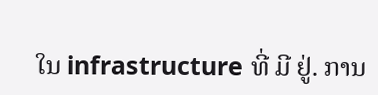ໃນ infrastructure ທີ່ ມີ ຢູ່. ການ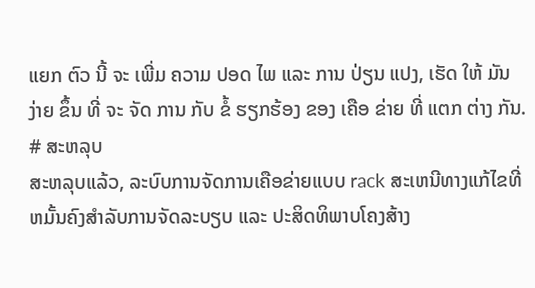ແຍກ ຕົວ ນີ້ ຈະ ເພີ່ມ ຄວາມ ປອດ ໄພ ແລະ ການ ປ່ຽນ ແປງ, ເຮັດ ໃຫ້ ມັນ ງ່າຍ ຂຶ້ນ ທີ່ ຈະ ຈັດ ການ ກັບ ຂໍ້ ຮຽກຮ້ອງ ຂອງ ເຄືອ ຂ່າຍ ທີ່ ແຕກ ຕ່າງ ກັນ.
# ສະຫລຸບ
ສະຫລຸບແລ້ວ, ລະບົບການຈັດການເຄືອຂ່າຍແບບ rack ສະເຫນີທາງແກ້ໄຂທີ່ຫມັ້ນຄົງສໍາລັບການຈັດລະບຽບ ແລະ ປະສິດທິພາບໂຄງສ້າງ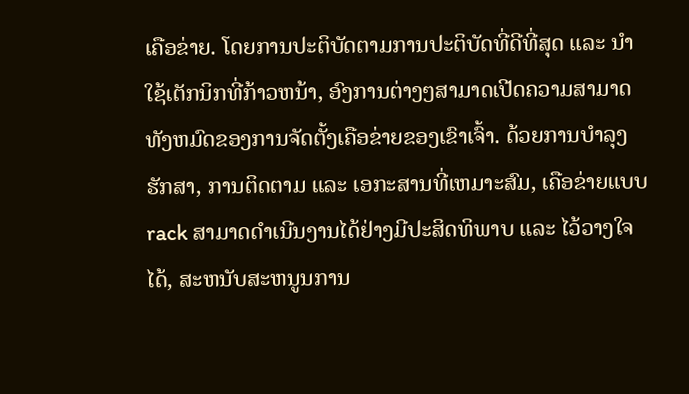ເຄືອຂ່າຍ. ໂດຍການປະຕິບັດຕາມການປະຕິບັດທີ່ດີທີ່ສຸດ ແລະ ນໍາໃຊ້ເຕັກນິກທີ່ກ້າວຫນ້າ, ອົງການຕ່າງໆສາມາດເປີດຄວາມສາມາດທັງຫມົດຂອງການຈັດຕັ້ງເຄືອຂ່າຍຂອງເຂົາເຈົ້າ. ດ້ວຍການບໍາລຸງຮັກສາ, ການຕິດຕາມ ແລະ ເອກະສານທີ່ເຫມາະສົມ, ເຄືອຂ່າຍແບບ rack ສາມາດດໍາເນີນງານໄດ້ຢ່າງມີປະສິດທິພາບ ແລະ ໄວ້ວາງໃຈໄດ້, ສະຫນັບສະຫນູນການ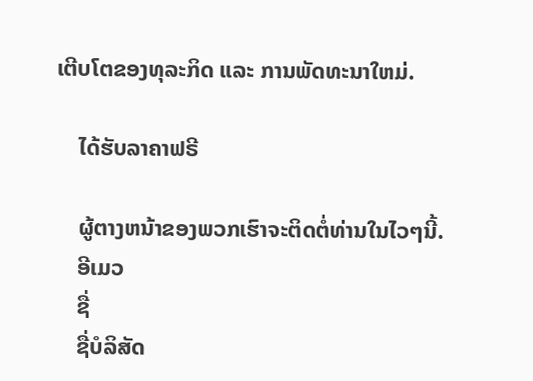ເຕີບໂຕຂອງທຸລະກິດ ແລະ ການພັດທະນາໃຫມ່.

    ໄດ້ຮັບລາຄາຟຣີ

    ຜູ້ຕາງຫນ້າຂອງພວກເຮົາຈະຕິດຕໍ່ທ່ານໃນໄວໆນີ້.
    ອີເມວ
    ຊື່
    ຊື່ບໍລິສັດ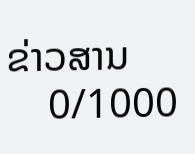ຂ່າວສານ
    0/1000